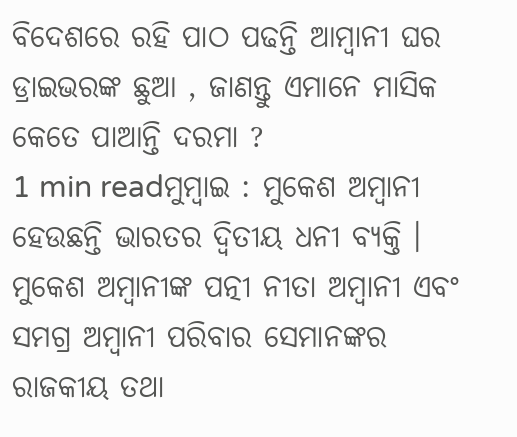ବିଦେଶରେ ରହି ପାଠ ପଢନ୍ତି ଆମ୍ବାନୀ ଘର ଡ୍ରାଇଭରଙ୍କ ଛୁଆ , ଜାଣନ୍ତୁ ଏମାନେ ମାସିକ କେତେ ପାଆନ୍ତି ଦରମା ?
1 min readମୁମ୍ବାଇ : ମୁକେଶ ଅମ୍ବାନୀ ହେଉଛନ୍ତି ଭାରତର ଦ୍ୱିତୀୟ ଧନୀ ବ୍ୟକ୍ତି । ମୁକେଶ ଅମ୍ବାନୀଙ୍କ ପତ୍ନୀ ନୀତା ଅମ୍ବାନୀ ଏବଂ ସମଗ୍ର ଅମ୍ବାନୀ ପରିବାର ସେମାନଙ୍କର ରାଜକୀୟ ତଥା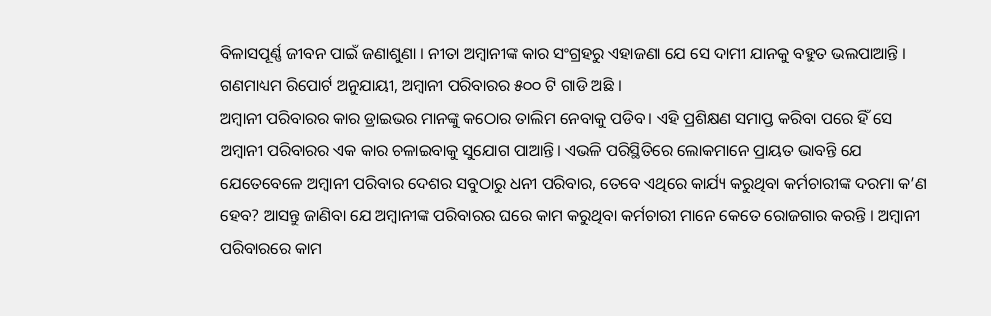ବିଳାସପୂର୍ଣ୍ଣ ଜୀବନ ପାଇଁ ଜଣାଶୁଣା । ନୀତା ଅମ୍ବାନୀଙ୍କ କାର ସଂଗ୍ରହରୁ ଏହାଜଣା ଯେ ସେ ଦାମୀ ଯାନକୁ ବହୁତ ଭଲପାଆନ୍ତି । ଗଣମାଧ୍ୟମ ରିପୋର୍ଟ ଅନୁଯାୟୀ, ଅମ୍ବାନୀ ପରିବାରର ୫୦୦ ଟି ଗାଡି ଅଛି ।
ଅମ୍ବାନୀ ପରିବାରର କାର ଡ୍ରାଇଭର ମାନଙ୍କୁ କଠୋର ତାଲିମ ନେବାକୁ ପଡିବ। ଏହି ପ୍ରଶିକ୍ଷଣ ସମାପ୍ତ କରିବା ପରେ ହିଁ ସେ ଅମ୍ବାନୀ ପରିବାରର ଏକ କାର ଚଳାଇବାକୁ ସୁଯୋଗ ପାଆନ୍ତି। ଏଭଳି ପରିସ୍ଥିତିରେ ଲୋକମାନେ ପ୍ରାୟତ ଭାବନ୍ତି ଯେ ଯେତେବେଳେ ଅମ୍ବାନୀ ପରିବାର ଦେଶର ସବୁଠାରୁ ଧନୀ ପରିବାର, ତେବେ ଏଥିରେ କାର୍ଯ୍ୟ କରୁଥିବା କର୍ମଚାରୀଙ୍କ ଦରମା କ’ଣ ହେବ? ଆସନ୍ତୁ ଜାଣିବା ଯେ ଅମ୍ବାନୀଙ୍କ ପରିବାରର ଘରେ କାମ କରୁଥିବା କର୍ମଚାରୀ ମାନେ କେତେ ରୋଜଗାର କରନ୍ତି । ଅମ୍ବାନୀ ପରିବାରରେ କାମ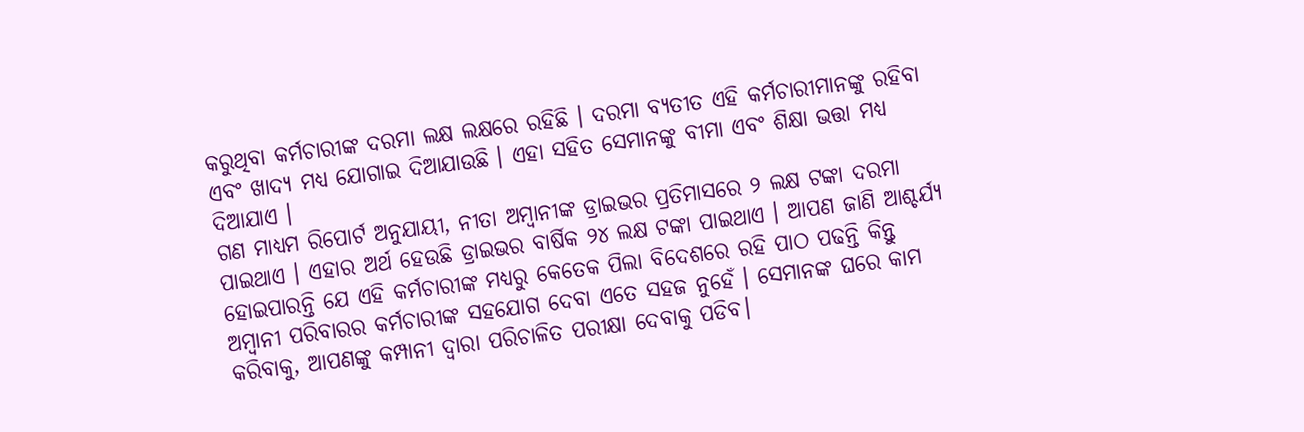କରୁଥିବା କର୍ମଚାରୀଙ୍କ ଦରମା ଲକ୍ଷ ଲକ୍ଷରେ ରହିଛି । ଦରମା ବ୍ୟତୀତ ଏହି କର୍ମଚାରୀମାନଙ୍କୁ ରହିବା ଏବଂ ଖାଦ୍ୟ ମଧ୍ୟ ଯୋଗାଇ ଦିଆଯାଉଛି । ଏହା ସହିତ ସେମାନଙ୍କୁ ବୀମା ଏବଂ ଶିକ୍ଷା ଭତ୍ତା ମଧ୍ୟ ଦିଆଯାଏ ।
ଗଣ ମାଧ୍ୟମ ରିପୋର୍ଟ ଅନୁଯାୟୀ, ନୀତା ଅମ୍ବାନୀଙ୍କ ଡ୍ରାଇଭର ପ୍ରତିମାସରେ ୨ ଲକ୍ଷ ଟଙ୍କା ଦରମା ପାଇଥାଏ । ଏହାର ଅର୍ଥ ହେଉଛି ଡ୍ରାଇଭର ବାର୍ଷିକ ୨୪ ଲକ୍ଷ ଟଙ୍କା ପାଇଥାଏ । ଆପଣ ଜାଣି ଆଶ୍ଚର୍ଯ୍ୟ ହୋଇପାରନ୍ତି ଯେ ଏହି କର୍ମଚାରୀଙ୍କ ମଧ୍ୟରୁ କେତେକ ପିଲା ବିଦେଶରେ ରହି ପାଠ ପଢନ୍ତି କିନ୍ତୁ ଅମ୍ବାନୀ ପରିବାରର କର୍ମଚାରୀଙ୍କ ସହଯୋଗ ଦେବା ଏତେ ସହଜ ନୁହେଁ । ସେମାନଙ୍କ ଘରେ କାମ କରିବାକୁ, ଆପଣଙ୍କୁ କମ୍ପାନୀ ଦ୍ୱାରା ପରିଚାଳିତ ପରୀକ୍ଷା ଦେବାକୁ ପଡିବ।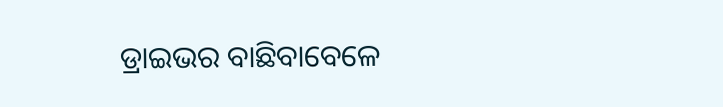ଡ୍ରାଇଭର ବାଛିବାବେଳେ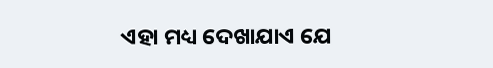ଏହା ମଧ୍ୟ ଦେଖାଯାଏ ଯେ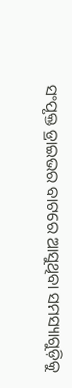ସଂପୃକ୍ତ ଡ୍ରାଇଭର ବାଟରେ ଆସୁଥିବା ସମସ୍ୟାଗୁଡ଼ିକୁ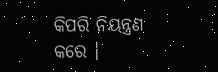କିପରି ନିୟନ୍ତ୍ରଣ କରେ ।